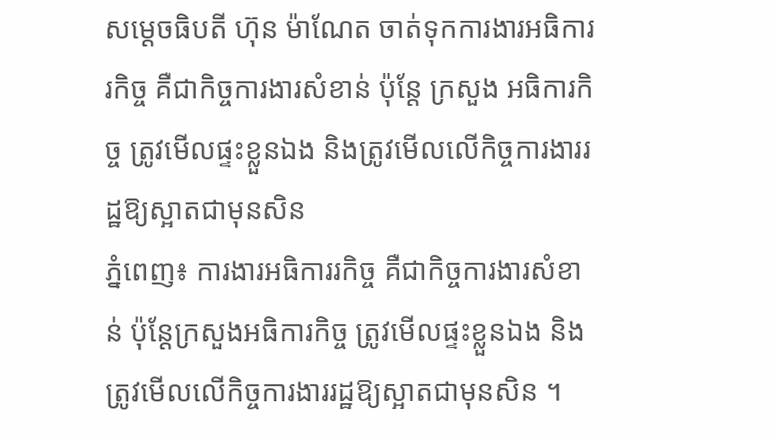សម្ដេចធិបតី ហ៊ុន ម៉ាណែត ចាត់ទុកការងារអធិការរកិច្ច គឺជាកិច្ចការងារសំខាន់ ប៉ុន្ដែ ក្រសួង អធិការកិច្ច ត្រូវមើលផ្ទះខ្លួនឯង និងត្រូវមើលលើកិច្ចការងាររដ្ឋឱ្យស្អាតជាមុនសិន
ភ្នំពេញ៖ ការងារអធិការរកិច្ច គឺជាកិច្ចការងារសំខាន់ ប៉ុន្ដែក្រសួងអធិការកិច្ច ត្រូវមើលផ្ទះខ្លួនឯង និងត្រូវមើលលើកិច្ចការងាររដ្ឋឱ្យស្អាតជាមុនសិន ។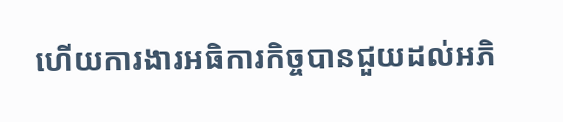ហើយការងារអធិការកិច្ចបានជួយដល់អភិ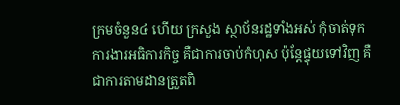ក្រមចំនួន៤ ហើយ ក្រសួង ស្ថាប័នរដ្ឋទាំងអស់ កុំចាត់ទុកការងារអធិការកិច្ច គឺជាការចាប់កំហុស ប៉ុន្តែផ្ទុយទៅវិញ គឺជាការតាមដានត្រួតពិ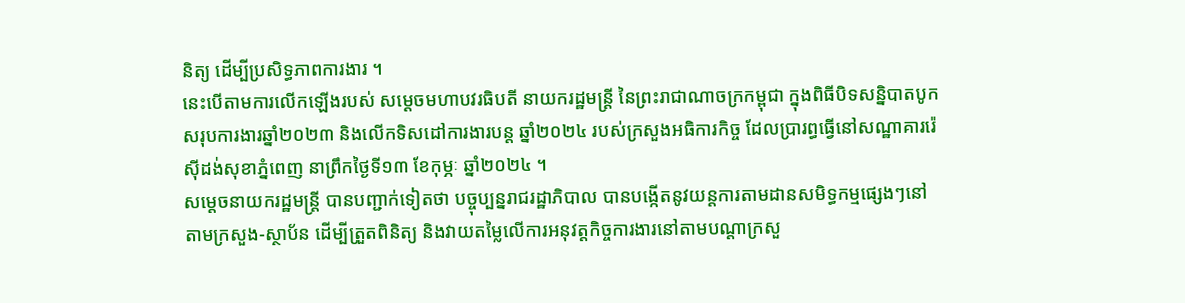និត្យ ដើម្បីប្រសិទ្ធភាពការងារ ។
នេះបើតាមការលើកឡើងរបស់ សម្តេចមហាបវរធិបតី នាយករដ្ឋមន្ត្រី នៃព្រះរាជាណាចក្រកម្ពុជា ក្នុងពិធីបិទសន្និបាតបូកសរុបការងារឆ្នាំ២០២៣ និងលើកទិសដៅការងារបន្ត ឆ្នាំ២០២៤ របស់ក្រសួងអធិការកិច្ច ដែលប្រារព្ធធ្វើនៅសណ្ឋាគាររ៉េស៊ីដង់សុខាភ្នំពេញ នាព្រឹកថ្ងៃទី១៣ ខែកុម្ភៈ ឆ្នាំ២០២៤ ។
សម្តេចនាយករដ្ឋមន្ត្រី បានបញ្ជាក់ទៀតថា បច្ចុប្បន្នរាជរដ្ឋាភិបាល បានបង្កើតនូវយន្តការតាមដានសមិទ្ធកម្មផ្សេងៗនៅតាមក្រសួង-ស្ថាប័ន ដើម្បីត្រួតពិនិត្យ និងវាយតម្លៃលើការអនុវត្តកិច្ចការងារនៅតាមបណ្ដាក្រសួ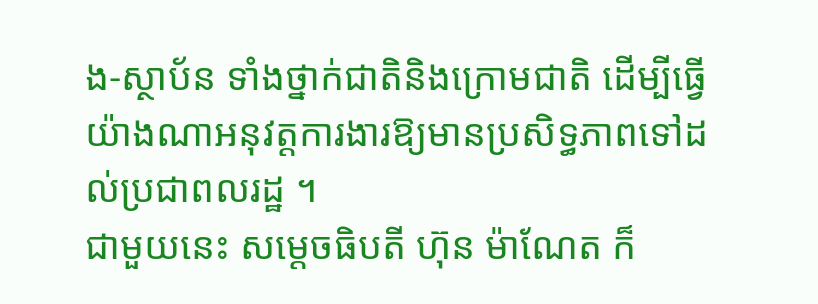ង-ស្ថាប័ន ទាំងថ្នាក់ជាតិនិងក្រោមជាតិ ដើម្បីធ្វើយ៉ាងណាអនុវត្តការងារឱ្យមានប្រសិទ្ធភាពទៅដល់ប្រជាពលរដ្ឋ ។
ជាមួយនេះ សម្ដេចធិបតី ហ៊ុន ម៉ាណែត ក៏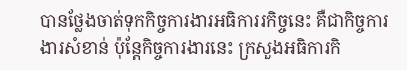បានថ្លែងចាត់ទុកកិច្ចការងារអធិការរកិច្ចនេះ គឺជាកិច្ចការងារសំខាន់ ប៉ុន្ដែកិច្ចការងារនេះ ក្រសួងអធិការកិ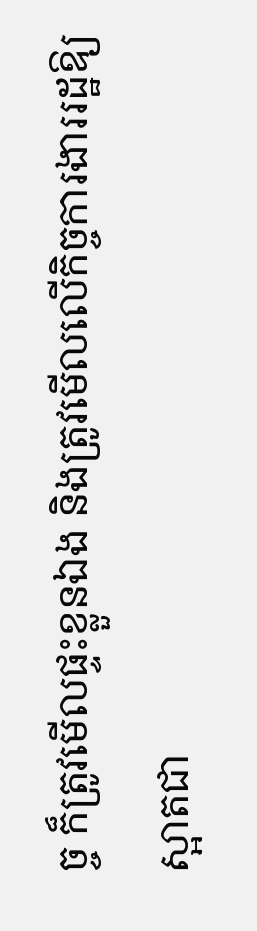ច្ច ក៏ត្រូវមើលផ្ទះខ្លួនឯង និងត្រូវមើលលើកិច្ចការងាររដ្ឋឱ្យស្អាតជា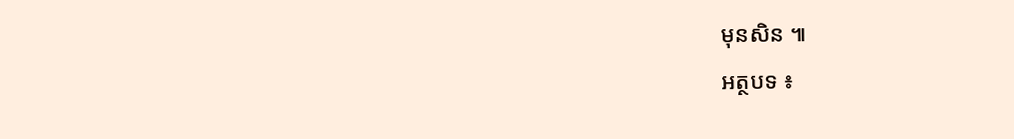មុនសិន ៕
អត្ថបទ ៖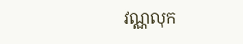វណ្ណលុក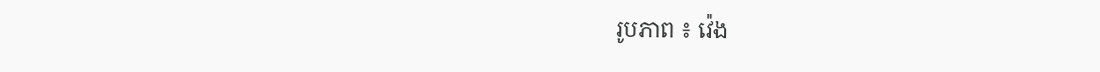រូបភាព ៖ វ៉េង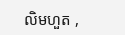លិមហួត ,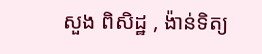សួង ពិសិដ្ឋ , ង៉ាន់ទិត្យ